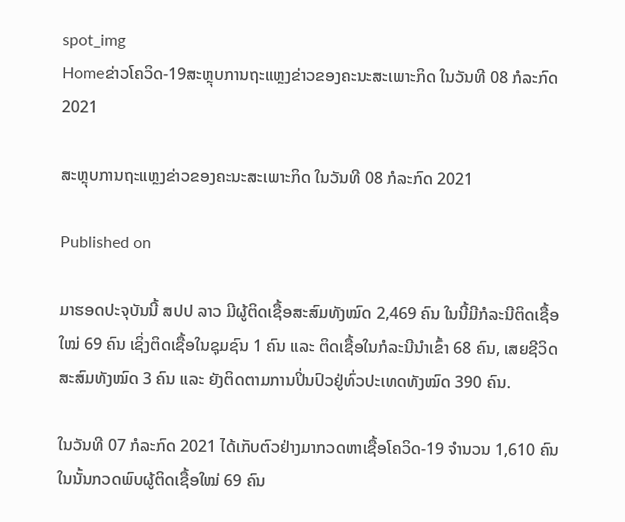spot_img
Homeຂ່າວໂຄວິດ-19ສະຫຼຸບການຖະແຫຼງຂ່າວຂອງຄະນະສະເພາະກິດ ໃນວັນທີ 08 ກໍລະກົດ 2021

ສະຫຼຸບການຖະແຫຼງຂ່າວຂອງຄະນະສະເພາະກິດ ໃນວັນທີ 08 ກໍລະກົດ 2021

Published on

ມາຮອດປະຈຸບັນນີ້ ສປປ ລາວ ມີຜູ້ຕິດເຊື້ອສະສົມທັງໝົດ 2,469 ຄົນ ໃນນີ້ມີກໍລະນີຕິດເຊື້ອໃໝ່ 69 ຄົນ ເຊິ່ງຕິດເຊື້ອໃນຊຸມຊົນ 1 ຄົນ ແລະ ຕິດເຊື້ອໃນກໍລະນີນໍາເຂົ້າ 68 ຄົນ, ເສຍຊີວິດສະສົມທັງໝົດ 3 ຄົນ ແລະ ຍັງຕິດຕາມການປິ່ນປົວຢູ່ທົ່ວປະເທດທັງໝົດ 390 ຄົນ.

ໃນວັນທີ 07 ກໍລະກົດ 2021 ໄດ້ເກັບຕົວຢ່າງມາກວດຫາເຊື້ອໂຄວິດ-19 ຈໍານວນ 1,610 ຄົນ ໃນນັ້ນກວດພົບຜູ້ຕິດເຊື້ອໃໝ່ 69 ຄົນ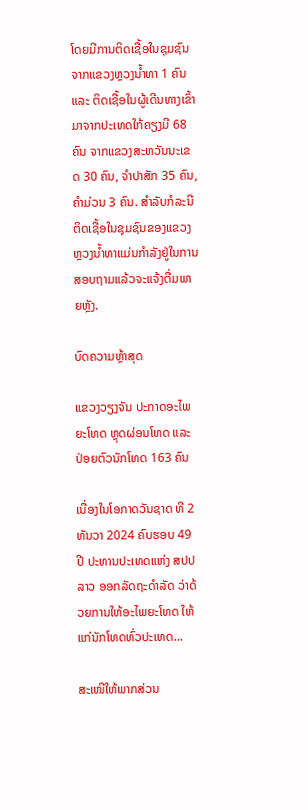ໂດຍມີການຕິດເຊື້ອໃນຊຸມຊົນຈາກແຂວງຫຼວງນໍ້າທາ 1 ຄົນ ແລະ ຕິດເຊື້ອໃນຜູ້ເດີນທາງເຂົ້າມາຈາກປະເທດໃກ້ຄຽງມີ 68 ຄົນ ຈາກແຂວງສະຫວັນນະເຂດ 30 ຄົນ, ຈໍາປາສັກ 35 ຄົນ, ຄໍາມ່ວນ 3 ຄົນ. ສໍາລັບກໍລະນີຕິດເຊື້ອໃນຊຸມຊົນຂອງແຂວງຫຼວງນໍ້າທາແມ່ນກໍາລັງຢູ່ໃນການສອບຖາມແລ້ວຈະແຈ້ງຕື່ມພາຍຫຼັງ.

ບົດຄວາມຫຼ້າສຸດ

ແຂວງວຽງຈັນ ປະກາດອະໄພຍະໂທດ ຫຼຸດຜ່ອນໂທດ ແລະ ປ່ອຍຕົວນັກໂທດ 163 ຄົນ

ເນື່ອງໃນໂອກາດວັນຊາດ ທີ 2 ທັນວາ 2024 ຄົບຮອບ 49 ປີ ປະທານປະເທດແຫ່ງ ສປປ ລາວ ອອກລັດຖະດໍາລັດ ວ່າດ້ວຍການໃຫ້ອະໄພຍະໂທດ ໃຫ້ແກ່ນັກໂທດທົ່ວປະເທດ...

ສະເໜີໃຫ້ພາກສ່ວນ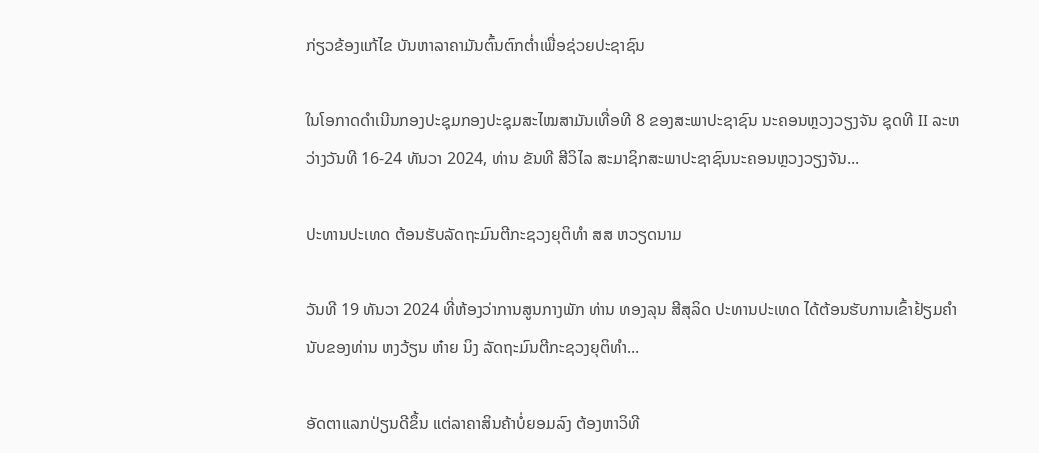ກ່ຽວຂ້ອງແກ້ໄຂ ບັນຫາລາຄາມັນຕົ້ນຕົກຕໍ່າເພື່ອຊ່ວຍປະຊາຊົນ

ໃນໂອກາດດຳເນີນກອງປະຊຸມກອງປະຊຸມສະໄໝສາມັນເທື່ອທີ 8 ຂອງສະພາປະຊາຊົນ ນະຄອນຫຼວງວຽງຈັນ ຊຸດທີ II ລະຫວ່າງວັນທີ 16-24 ທັນວາ 2024, ທ່ານ ຂັນທີ ສີວິໄລ ສະມາຊິກສະພາປະຊາຊົນນະຄອນຫຼວງວຽງຈັນ...

ປະທານປະເທດ ຕ້ອນຮັບລັດຖະມົນຕີກະຊວງຍຸຕິທຳ ສສ ຫວຽດນາມ

ວັນທີ 19 ທັນວາ 2024 ທີ່ຫ້ອງວ່າການສູນກາງພັກ ທ່ານ ທອງລຸນ ສີສຸລິດ ປະທານປະເທດ ໄດ້ຕ້ອນຮັບການເຂົ້າຢ້ຽມຄຳນັບຂອງທ່ານ ຫງວ້ຽນ ຫ໋າຍ ນິງ ລັດຖະມົນຕີກະຊວງຍຸຕິທຳ...

ອັດຕາແລກປ່ຽນດີຂຶ້ນ ແຕ່ລາຄາສິນຄ້າບໍ່ຍອມລົງ ຕ້ອງຫາວິທີ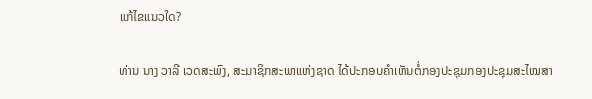ແກ້ໄຂແນວໃດ?

ທ່ານ ນາງ ວາລີ ເວດສະພົງ, ສະມາຊິກສະພາແຫ່ງຊາດ ໄດ້ປະກອບຄໍາເຫັນຕໍ່ກອງປະຊຸມກອງປະຊຸມສະໄໝສາ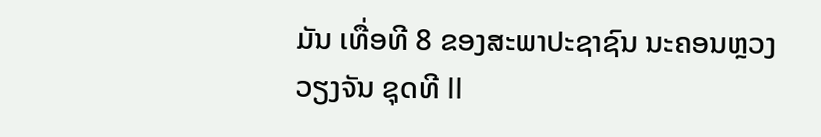ມັນ ເທື່ອທີ 8 ຂອງສະພາປະຊາຊົນ ນະຄອນຫຼວງວຽງຈັນ ຊຸດທີ II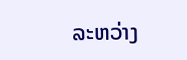ລະຫວ່າງ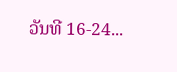ວັນທີ 16-24...